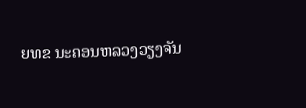ຍທຂ ນະຄອນຫລວງວຽງຈັນ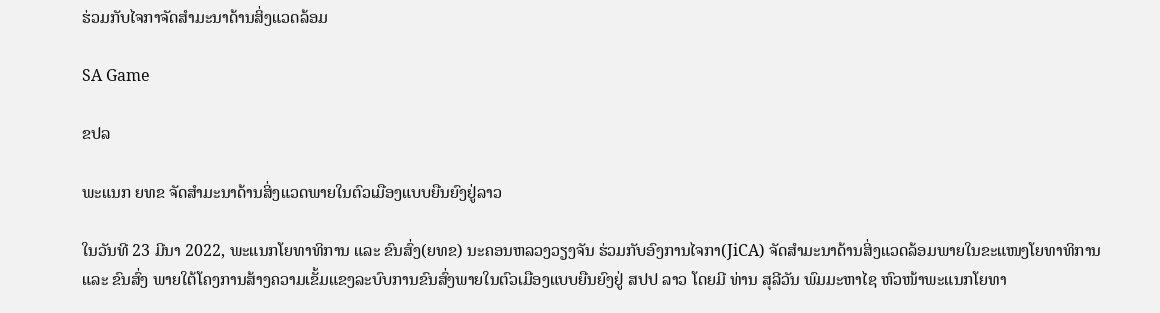ຮ່ວມກັບໄຈກາຈັດສຳມະນາດ້ານສິ່ງແວດລ້ອມ

SA Game

ຂປລ

ພະແນກ ຍທຂ ຈັດສຳມະນາດ້ານສິ່ງແວດພາຍໃນຕົວເມືອງແບບຍືນຍົງຢູ່ລາວ

ໃນວັນທີ 23 ມີນາ 2022, ພະແນກໂຍທາທິການ ແລະ ຂົນສົ່ງ(ຍທຂ) ນະຄອນຫລວງວຽງຈັນ ຮ່ວມກັບອົງການໄຈກາ(JiCA) ຈັດສຳມະນາດ້ານສິ່ງແວດລ້ອມພາຍໃນຂະແໜງໂຍທາທິການ ແລະ ຂົນສົ່ງ ພາຍໃຕ້ໂຄງການສ້າງຄວາມເຂັ້ມແຂງລະບົບການຂົນສົ່ງພາຍໃນຕົວເມືອງແບບຍືນຍົງຢູ່ ສປປ ລາວ ໂດຍມີ ທ່ານ ສຸລີວັນ ພົມມະຫາໄຊ ຫົວໜ້າພະແນກໂຍທາ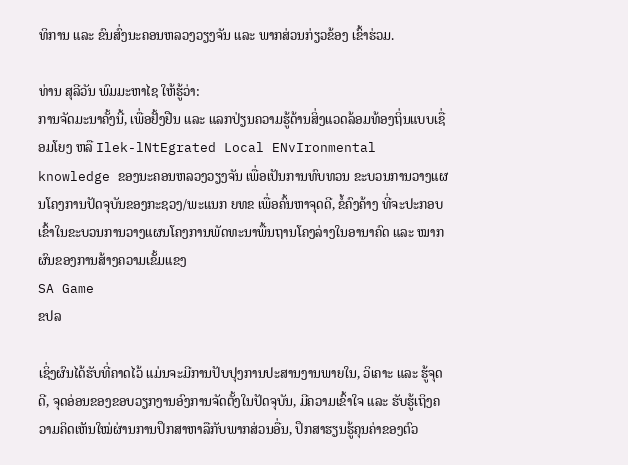ທິການ ແລະ ຂົນສົ່ງນະຄອນຫລວງວຽງຈັນ ແລະ ພາກສ່ວນກ່ຽວຂ້ອງ ເຂົ້າຮ່ວມ.

ທ່ານ ສຸລີວັນ ພົມມະຫາໄຊ ໃຫ້ຮູ້ວ່າ:
ການຈັດມະນາຄັ້ງນີ້, ເພື່ອຢັ້ງຢືນ ແລະ ແລກປ່ຽນຄວາມຮູ້ດ້ານສິ່ງແວດລ້ອມທ້ອງຖິ່ນແບບເຊື່ອມໂຍງ ຫລື Ilek-lNtEgrated Local ENvIronmental knowledge ຂອງນະຄອນຫລວງວຽງຈັນ ເພື່ອເປັນການທົບທວນ ຂະບວນການວາງແຜນໂຄງການປັດຈຸບັນຂອງກະຊວງ/ພະແນກ ຍທຂ ເພື່ອຄົ້ນຫາຈຸດດີ, ຂໍ້ຄົງຄ້າງ ທີ່ຈະປະກອບເຂົ້າໃນຂະບວນການວາງແຜນໂຄງການພັດທະນາພື້ນຖານໂຄງລ່າງໃນອານາຄົດ ແລະ ໝາກຜົນຂອງການສ້າງຄວາມເຂັ້ມແຂງ
SA Game
ຂປລ

ເຊິ່ງຜົນໄດ້ຮັບທີ່ຄາດໄວ້ ແມ່ນຈະມີການປັບປຸງການປະສານງານພາຍໃນ, ວິເຄາະ ແລະ ຮູ້ຈຸດດີ, ຈຸດອ່ອນຂອງຂອບວຽກງານອົງການຈັດຕັ້ງໃນປັດຈຸບັນ, ມີຄວາມເຂົ້າໃຈ ແລະ ຮັບຮູ້ເຖິງຄວາມຄິດເຫັນໃໝ່ຜ່ານການປຶກສາຫາລືກັບພາກສ່ວນອື່ນ, ປຶກສາຮຽນຮູ້ຄຸນຄ່າຂອງຕົວ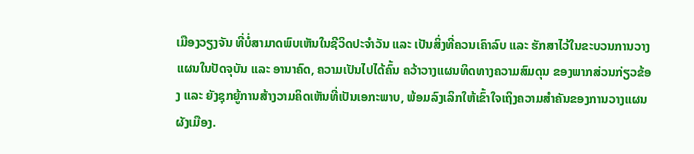ເມືອງວຽງຈັນ ທີ່ບໍ່ສາມາດພົບເຫັນໃນຊີວິດປະຈຳວັນ ແລະ ເປັນສິ່ງທີ່ຄວນເຄົາລົບ ແລະ ຮັກສາໄວ້ໃນຂະບວນການວາງແຜນໃນປັດຈຸບັນ ແລະ ອານາຄົດ, ຄວາມເປັນໄປໄດ້ຄົ້ນ ຄວ້າວາງແຜນທິດທາງຄວາມສົມດຸນ ຂອງພາກສ່ວນກ່ຽວຂ້ອງ ແລະ ຍັງຊຸກຍູ້ການສ້າງວາມຄິດເຫັນທີ່ເປັນເອກະພາບ, ພ້ອມລົງເລິກໃຫ້ເຂົ້າໃຈເຖິງຄວາມສຳຄັນຂອງການວາງແຜນຜັງເມືອງ.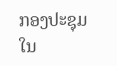ກອງປະຊຸມໃນ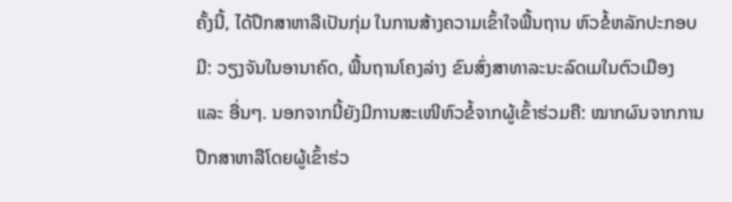ຄັ້ງນີ້, ໄດ້ປຶກສາຫາລືເປັນກຸ່ມ ໃນການສ້າງຄວາມເຂົ້າໃຈພື້ນຖານ ຫົວຂໍ້ຫລັກປະກອບມີ: ວຽງຈັນໃນອານາຄົດ, ພື້ນຖານໂຄງລ່າງ ຂົນສົ່ງສາທາລະນະລົດເມໃນຕົວເມືອງ ແລະ ອື່ນໆ. ນອກຈາກນີ້ຍັງມີການສະເໜີຫົວຂໍ້ຈາກຜູ້ເຂົ້າຮ່ວມຄື: ໝາກຜົນຈາກການປຶກສາຫາລືໂດຍຜູ້ເຂົ້າຮ່ວ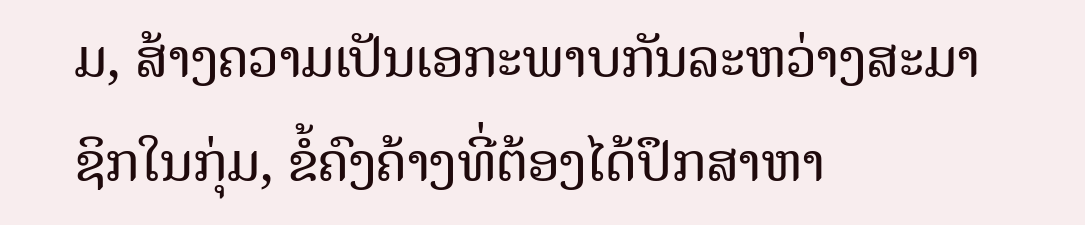ມ, ສ້າງຄວາມເປັນເອກະພາບກັນລະຫວ່າງສະມາຊິກໃນກຸ່ມ, ຂໍ້ຄົງຄ້າງທີ່ຕ້ອງໄດ້ປຶກສາຫາ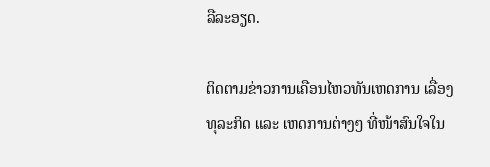ລືລະອຽດ.

ຕິດຕາມຂ່າວການເຄືອນໄຫວທັນເຫດການ ເລື່ອງທຸລະກິດ ແລະ ເຫດການຕ່າງໆ ທີ່ໜ້າສົນໃຈໃນ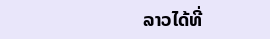ລາວໄດ້ທີ່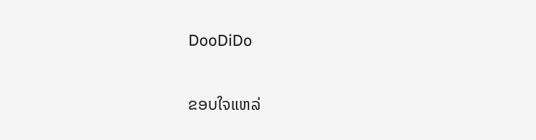DooDiDo

ຂອບໃຈແຫລ່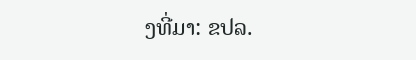ງທີ່ມາ: ຂປລ.